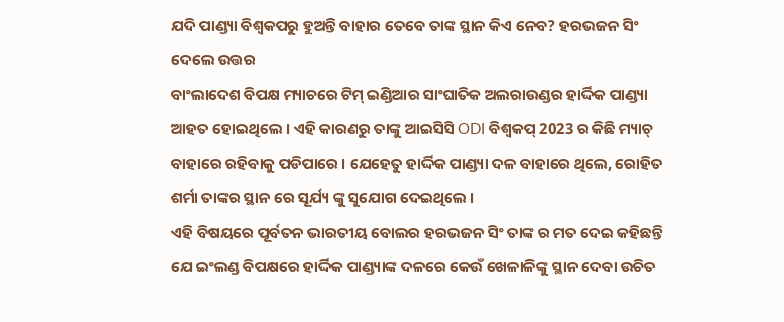ଯଦି ପାଣ୍ଡ୍ୟା ବିଶ୍ୱକପରୁ ହୁଅନ୍ତି ବାହାର ତେବେ ତାଙ୍କ ସ୍ଥାନ କିଏ ନେବ? ହରଭଜନ ସିଂ ଦେଲେ ଉତ୍ତର
ବାଂଲାଦେଶ ବିପକ୍ଷ ମ୍ୟାଚରେ ଟିମ୍ ଇଣ୍ଡିଆର ସାଂଘାତିକ ଅଲରାଉଣ୍ଡର ହାର୍ଦ୍ଦିକ ପାଣ୍ଡ୍ୟା ଆହତ ହୋଇଥିଲେ । ଏହି କାରଣରୁ ତାଙ୍କୁ ଆଇସିସି ODI ବିଶ୍ୱକପ୍ 2023 ର କିଛି ମ୍ୟାଚ୍ ବାହାରେ ରହିବାକୁ ପଡିପାରେ । ଯେହେତୁ ହାର୍ଦ୍ଦିକ ପାଣ୍ଡ୍ୟା ଦଳ ବାହାରେ ଥିଲେ, ରୋହିତ ଶର୍ମା ତାଙ୍କର ସ୍ଥାନ ରେ ସୂର୍ଯ୍ୟ ଙ୍କୁ ସୁଯୋଗ ଦେଇଥିଲେ ।
ଏହି ବିଷୟରେ ପୂର୍ବତନ ଭାରତୀୟ ବୋଲର ହରଭଜନ ସିଂ ତାଙ୍କ ର ମତ ଦେଇ କହିଛନ୍ତି ଯେ ଇଂଲଣ୍ଡ ବିପକ୍ଷରେ ହାର୍ଦ୍ଦିକ ପାଣ୍ଡ୍ୟାଙ୍କ ଦଳରେ କେଉଁ ଖେଳାଳିଙ୍କୁ ସ୍ଥାନ ଦେବା ଉଚିତ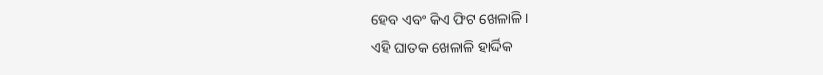ହେବ ଏବଂ କିଏ ଫିଟ ଖେଳାଳି ।
ଏହି ଘାତକ ଖେଳାଳି ହାର୍ଦ୍ଦିକ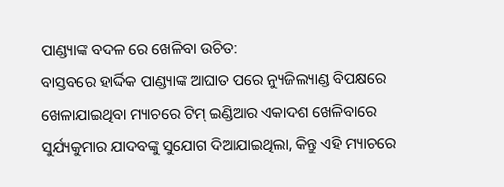ପାଣ୍ଡ୍ୟାଙ୍କ ବଦଳ ରେ ଖେଳିବା ଉଚିତ:
ବାସ୍ତବରେ ହାର୍ଦ୍ଦିକ ପାଣ୍ଡ୍ୟାଙ୍କ ଆଘାତ ପରେ ନ୍ୟୁଜିଲ୍ୟାଣ୍ଡ ବିପକ୍ଷରେ ଖେଳାଯାଇଥିବା ମ୍ୟାଚରେ ଟିମ୍ ଇଣ୍ଡିଆର ଏକାଦଶ ଖେଳିବାରେ ସୁର୍ଯ୍ୟକୁମାର ଯାଦବଙ୍କୁ ସୁଯୋଗ ଦିଆଯାଇଥିଲା, କିନ୍ତୁ ଏହି ମ୍ୟାଚରେ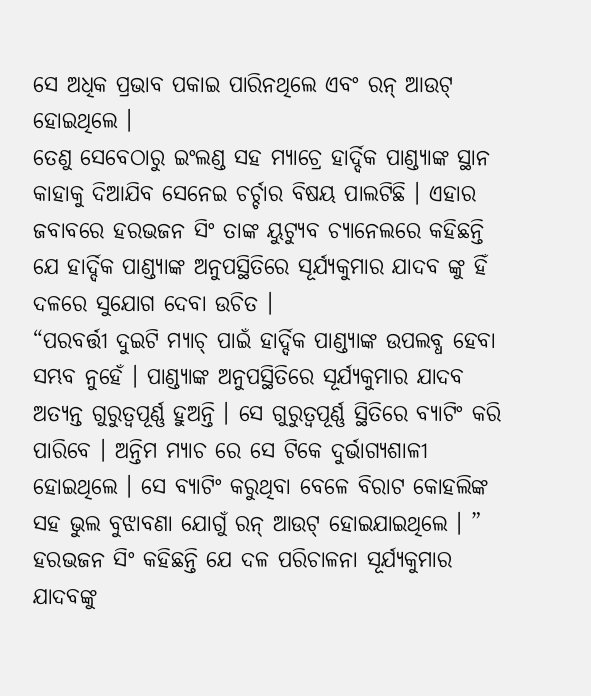ସେ ଅଧିକ ପ୍ରଭାବ ପକାଇ ପାରିନଥିଲେ ଏବଂ ରନ୍ ଆଉଟ୍ ହୋଇଥିଲେ ।
ତେଣୁ ସେବେଠାରୁ ଇଂଲଣ୍ଡ ସହ ମ୍ୟାଚ୍ରେ ହାର୍ଦ୍ଦିକ ପାଣ୍ଡ୍ୟାଙ୍କ ସ୍ଥାନ କାହାକୁ ଦିଆଯିବ ସେନେଇ ଚର୍ଚ୍ଚାର ବିଷୟ ପାଲଟିଛି । ଏହାର ଜବାବରେ ହରଭଜନ ସିଂ ତାଙ୍କ ୟୁଟ୍ୟୁବ ଚ୍ୟାନେଲରେ କହିଛନ୍ତି ଯେ ହାର୍ଦ୍ଦିକ ପାଣ୍ଡ୍ୟାଙ୍କ ଅନୁପସ୍ଥିତିରେ ସୂର୍ଯ୍ୟକୁମାର ଯାଦବ ଙ୍କୁ ହିଁ ଦଳରେ ସୁଯୋଗ ଦେବା ଉଚିତ ।
“ପରବର୍ତ୍ତୀ ଦୁଇଟି ମ୍ୟାଚ୍ ପାଇଁ ହାର୍ଦ୍ଦିକ ପାଣ୍ଡ୍ୟାଙ୍କ ଉପଲବ୍ଧ ହେବା ସମ୍ଭବ ନୁହେଁ । ପାଣ୍ଡ୍ୟାଙ୍କ ଅନୁପସ୍ଥିତିରେ ସୂର୍ଯ୍ୟକୁମାର ଯାଦବ ଅତ୍ୟନ୍ତ ଗୁରୁତ୍ୱପୂର୍ଣ୍ଣ ହୁଅନ୍ତି । ସେ ଗୁରୁତ୍ୱପୂର୍ଣ୍ଣ ସ୍ଥିତିରେ ବ୍ୟାଟିଂ କରି ପାରିବେ । ଅନ୍ତିମ ମ୍ୟାଚ ରେ ସେ ଟିକେ ଦୁର୍ଭାଗ୍ୟଶାଳୀ ହୋଇଥିଲେ । ସେ ବ୍ୟାଟିଂ କରୁଥିବା ବେଳେ ବିରାଟ କୋହଲିଙ୍କ ସହ ଭୁଲ ବୁଝାବଣା ଯୋଗୁଁ ରନ୍ ଆଉଟ୍ ହୋଇଯାଇଥିଲେ । ”
ହରଭଜନ ସିଂ କହିଛନ୍ତି ଯେ ଦଳ ପରିଚାଳନା ସୂର୍ଯ୍ୟକୁମାର ଯାଦବଙ୍କୁ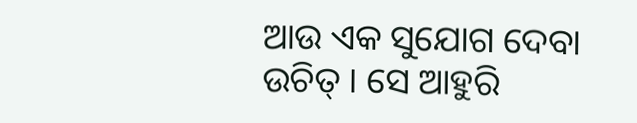ଆଉ ଏକ ସୁଯୋଗ ଦେବା ଉଚିତ୍ । ସେ ଆହୁରି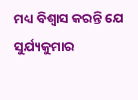ମଧ୍ୟ ବିଶ୍ୱାସ କରନ୍ତି ଯେ ସୁର୍ଯ୍ୟକୁମାର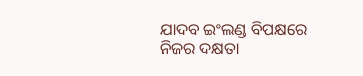ଯାଦବ ଇଂଲଣ୍ଡ ବିପକ୍ଷରେ ନିଜର ଦକ୍ଷତା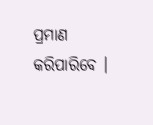ପ୍ରମାଣ କରିପାରିବେ ।